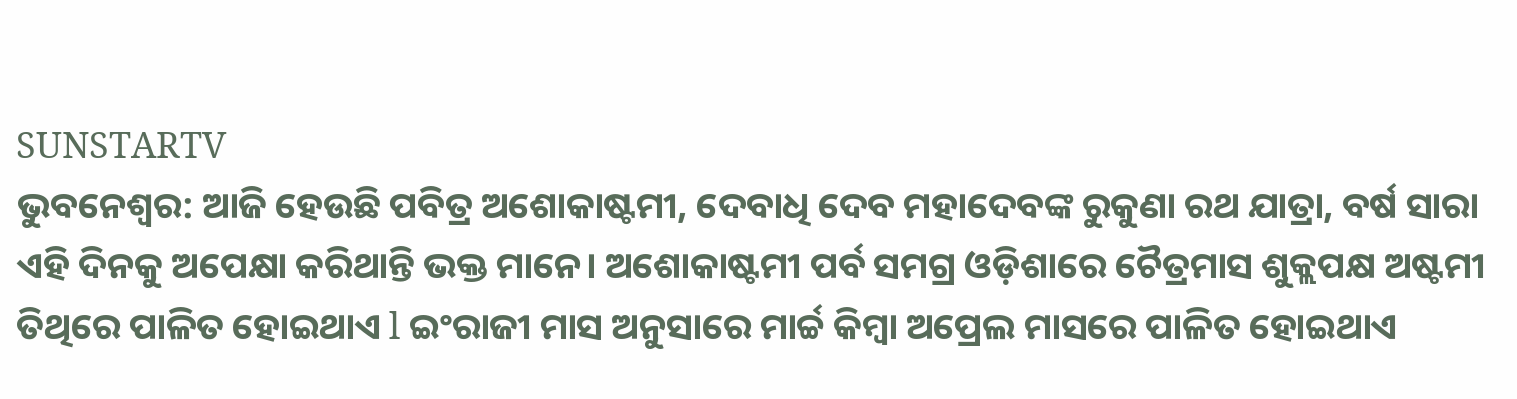SUNSTARTV
ଭୁବନେଶ୍ୱର: ଆଜି ହେଉଛି ପବିତ୍ର ଅଶୋକାଷ୍ଟମୀ, ଦେବାଧି ଦେବ ମହାଦେବଙ୍କ ରୁକୁଣା ରଥ ଯାତ୍ରା, ବର୍ଷ ସାରା ଏହି ଦିନକୁ ଅପେକ୍ଷା କରିଥାନ୍ତି ଭକ୍ତ ମାନେ। ଅଶୋକାଷ୍ଟମୀ ପର୍ବ ସମଗ୍ର ଓଡ଼ିଶାରେ ଚୈତ୍ରମାସ ଶୁକ୍ଲପକ୍ଷ ଅଷ୍ଟମୀ ତିଥିରେ ପାଳିତ ହୋଇଥାଏ l ଇଂରାଜୀ ମାସ ଅନୁସାରେ ମାର୍ଚ୍ଚ କିମ୍ବା ଅପ୍ରେଲ ମାସରେ ପାଳିତ ହୋଇଥାଏ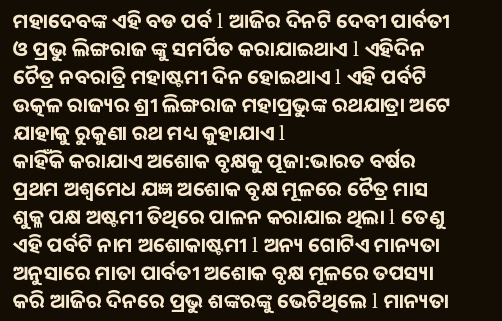ମହାଦେବଙ୍କ ଏହି ବଡ ପର୍ବ l ଆଜିର ଦିନଟି ଦେବୀ ପାର୍ବତୀ ଓ ପ୍ରଭୁ ଲିଙ୍ଗରାଜ ଙ୍କୁ ସମର୍ପିତ କରାଯାଇଥାଏ l ଏହିଦିନ ଚୈତ୍ର ନବରାତ୍ରି ମହାଷ୍ଟମୀ ଦିନ ହୋଇଥାଏ l ଏହି ପର୍ବଟି ଉତ୍କଳ ରାଜ୍ୟର ଶ୍ରୀ ଲିଙ୍ଗରାଜ ମହାପ୍ରଭୁଙ୍କ ରଥଯାତ୍ରା ଅଟେ ଯାହାକୁ ରୁକୁଣା ରଥ ମଧ୍ୟ କୁହାଯାଏ l
କାହିଁକି କରାଯାଏ ଅଶୋକ ବୃକ୍ଷକୁ ପୂଜା:ଭାରତ ବର୍ଷର ପ୍ରଥମ ଅଶ୍ୱମେଧ ଯଜ୍ଞ ଅଶୋକ ବୃକ୍ଷ ମୂଳରେ ଚୈତ୍ର ମାସ ଶୁକ୍ଳ ପକ୍ଷ ଅଷ୍ଟମୀ ତିଥିରେ ପାଳନ କରାଯାଇ ଥିଲା l ତେଣୁ ଏହି ପର୍ବଟି ନାମ ଅଶୋକାଷ୍ଟମୀ l ଅନ୍ୟ ଗୋଟିଏ ମାନ୍ୟତା ଅନୁସାରେ ମାତା ପାର୍ବତୀ ଅଶୋକ ବୃକ୍ଷ ମୂଳରେ ତପସ୍ୟା କରି ଆଜିର ଦିନରେ ପ୍ରଭୁ ଶଙ୍କରଙ୍କୁ ଭେଟିଥିଲେ l ମାନ୍ୟତା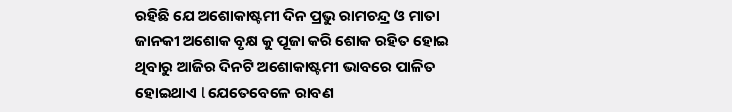ରହିଛି ଯେ ଅଶୋକାଷ୍ଟମୀ ଦିନ ପ୍ରଭୁ ରାମଚନ୍ଦ୍ର ଓ ମାତା ଜାନକୀ ଅଶୋକ ବୃକ୍ଷ କୁ ପୂଜା କରି ଶୋକ ରହିତ ହୋଇ ଥିବାରୁ ଆଜିର ଦିନଟି ଅଶୋକାଷ୍ଟମୀ ଭାବରେ ପାଳିତ ହୋଇଥାଏ l ଯେତେବେଳେ ରାବଣ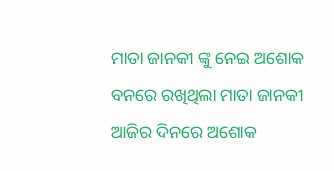ମାତା ଜାନକୀ ଙ୍କୁ ନେଇ ଅଶୋକ ବନରେ ରଖିଥିଲା ମାତା ଜାନକୀ ଆଜିର ଦିନରେ ଅଶୋକ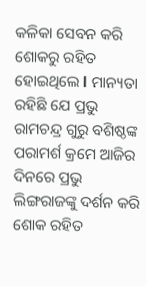କଳିକା ସେବନ କରି ଶୋକରୁ ରହିତ ହୋଇଥିଲେ l ମାନ୍ୟତା ରହିଛି ଯେ ପ୍ରଭୁ ରାମଚନ୍ଦ୍ର ଗୁରୁ ବଶିଷ୍ଠଙ୍କ ପରାମର୍ଶ କ୍ରମେ ଆଜିର ଦିନରେ ପ୍ରଭୁ ଲିଙ୍ଗରାଜଙ୍କୁ ଦର୍ଶନ କରି ଶୋକ ରହିତ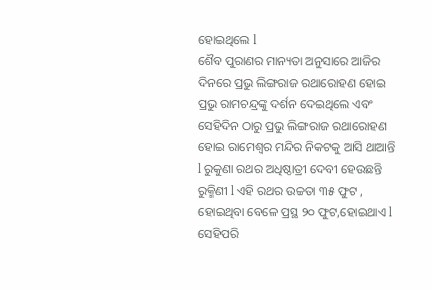ହୋଇଥିଲେ l
ଶୈବ ପୁରାଣର ମାନ୍ୟତା ଅନୁସାରେ ଆଜିର ଦିନରେ ପ୍ରଭୁ ଲିଙ୍ଗରାଜ ରଥାରୋହଣ ହୋଇ ପ୍ରଭୁ ରାମଚନ୍ଦ୍ରଙ୍କୁ ଦର୍ଶନ ଦେଇଥିଲେ ଏବଂ ସେହିଦିନ ଠାରୁ ପ୍ରଭୁ ଲିଙ୍ଗରାଜ ରଥାରୋହଣ ହୋଇ ରାମେଶ୍ୱର ମନ୍ଦିର ନିକଟକୁ ଆସି ଥାଆନ୍ତି l ରୁକୁଣା ରଥର ଅଧିଷ୍ଠାତ୍ରୀ ଦେବୀ ହେଉଛନ୍ତି ରୁକ୍ମିଣୀ l ଏହି ରଥର ଉଚ୍ଚତା ୩୫ ଫୁଟ , ହୋଇଥିବା ବେଳେ ପ୍ରସ୍ଥ ୨୦ ଫୁଟ,ହୋଇଥାଏ l ସେହିପରି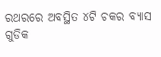ରଥରରେ ଅବସ୍ଥିତ ୪ଟି ଚକର ବ୍ୟାସ ଗୁଡିକ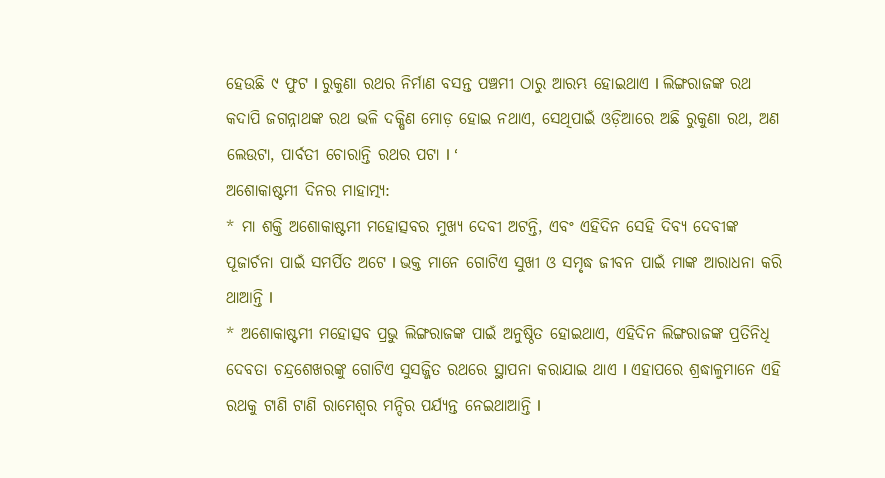ହେଉଛି ୯ ଫୁଟ l ରୁକୁଣା ରଥର ନିର୍ମାଣ ବସନ୍ତ ପଞ୍ଚମୀ ଠାରୁ ଆରମ୍ଭ ହୋଇଥାଏ l ଲିଙ୍ଗରାଜଙ୍କ ରଥ କଦାପି ଜଗନ୍ନାଥଙ୍କ ରଥ ଭଳି ଦକ୍ଷିଣ ମୋଡ଼ ହୋଇ ନଥାଏ, ସେଥିପାଇଁ ଓଡ଼ିଆରେ ଅଛି ରୁକୁଣା ରଥ, ଅଣ ଲେଉଟା, ପାର୍ବତୀ ଚୋରାନ୍ତି ରଥର ପଟା l ‘
ଅଶୋକାଷ୍ଟମୀ ଦିନର ମାହାତ୍ମ୍ୟ:
* ମା ଶକ୍ତି ଅଶୋକାଷ୍ଟମୀ ମହୋତ୍ସବର ମୁଖ୍ୟ ଦେବୀ ଅଟନ୍ତି, ଏବଂ ଏହିଦିନ ସେହି ଦିବ୍ୟ ଦେବୀଙ୍କ ପୂଜାର୍ଚନା ପାଇଁ ସମର୍ପିତ ଅଟେ l ଭକ୍ତ ମାନେ ଗୋଟିଏ ସୁଖୀ ଓ ସମୃଦ୍ଧ ଜୀବନ ପାଇଁ ମାଙ୍କ ଆରାଧନା କରି ଥାଆନ୍ତି l
* ଅଶୋକାଷ୍ଟମୀ ମହୋତ୍ସବ ପ୍ରଭୁ ଲିଙ୍ଗରାଜଙ୍କ ପାଇଁ ଅନୁଷ୍ଠିତ ହୋଇଥାଏ, ଏହିଦିନ ଲିଙ୍ଗରାଜଙ୍କ ପ୍ରତିନିଧି ଦେବତା ଚନ୍ଦ୍ରଶେଖରଙ୍କୁ ଗୋଟିଏ ସୁସଜ୍ଜିତ ରଥରେ ସ୍ଥାପନା କରାଯାଇ ଥାଏ l ଏହାପରେ ଶ୍ରଦ୍ଧାଳୁମାନେ ଏହି ରଥକୁ ଟାଣି ଟାଣି ରାମେଶ୍ୱର ମନ୍ଦିର ପର୍ଯ୍ୟନ୍ତ ନେଇଥାଆନ୍ତି l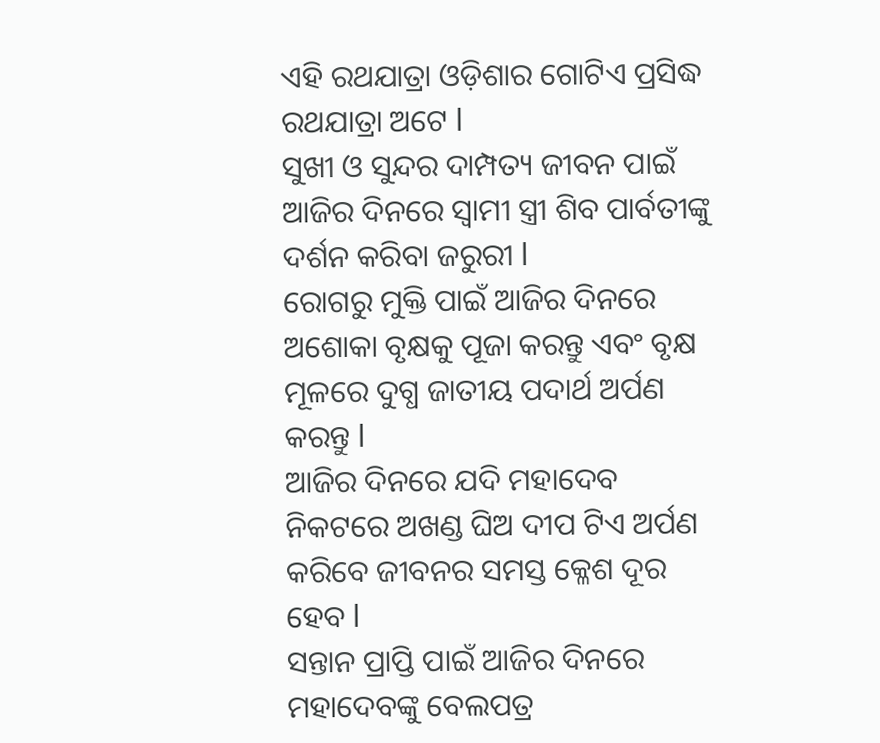ଏହି ରଥଯାତ୍ରା ଓଡ଼ିଶାର ଗୋଟିଏ ପ୍ରସିଦ୍ଧ ରଥଯାତ୍ରା ଅଟେ l
ସୁଖୀ ଓ ସୁନ୍ଦର ଦାମ୍ପତ୍ୟ ଜୀବନ ପାଇଁ ଆଜିର ଦିନରେ ସ୍ୱାମୀ ସ୍ତ୍ରୀ ଶିବ ପାର୍ବତୀଙ୍କୁ ଦର୍ଶନ କରିବା ଜରୁରୀ l
ରୋଗରୁ ମୁକ୍ତି ପାଇଁ ଆଜିର ଦିନରେ ଅଶୋକା ବୃକ୍ଷକୁ ପୂଜା କରନ୍ତୁ ଏବଂ ବୃକ୍ଷ ମୂଳରେ ଦୁଗ୍ଧ ଜାତୀୟ ପଦାର୍ଥ ଅର୍ପଣ କରନ୍ତୁ l
ଆଜିର ଦିନରେ ଯଦି ମହାଦେବ ନିକଟରେ ଅଖଣ୍ଡ ଘିଅ ଦୀପ ଟିଏ ଅର୍ପଣ କରିବେ ଜୀବନର ସମସ୍ତ କ୍ଳେଶ ଦୂର ହେବ l
ସନ୍ତାନ ପ୍ରାପ୍ତି ପାଇଁ ଆଜିର ଦିନରେ ମହାଦେବଙ୍କୁ ବେଲପତ୍ର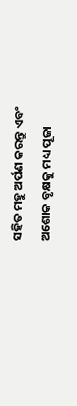ସହିତ ମହୁ ଅର୍ପଣ କରନ୍ତୁ ଏବଂ ଅଶୋକ ବୃକ୍ଷକୁ ମଧ୍ୟ ପୂଜା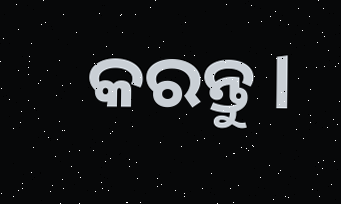କରନ୍ତୁ l